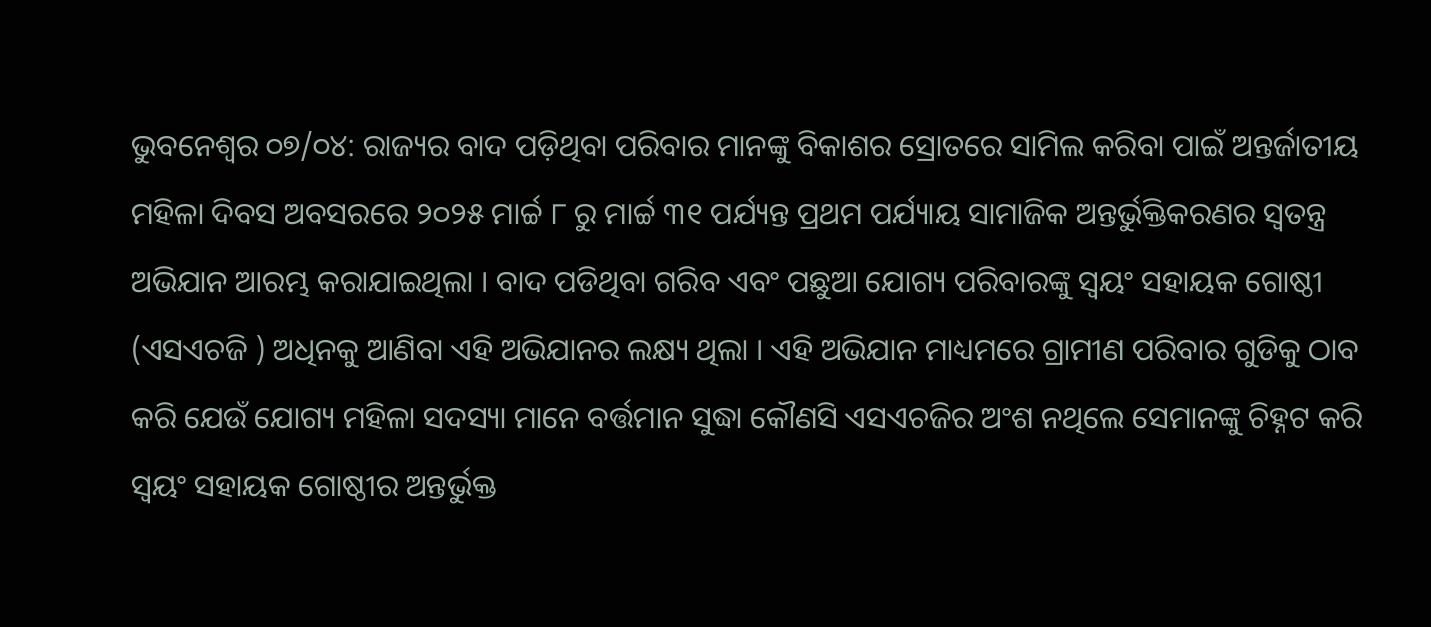ଭୁବନେଶ୍ୱର ୦୭/୦୪: ରାଜ୍ୟର ବାଦ ପଡ଼ିଥିବା ପରିବାର ମାନଙ୍କୁ ବିକାଶର ସ୍ରୋତରେ ସାମିଲ କରିବା ପାଇଁ ଅନ୍ତର୍ଜାତୀୟ ମହିଳା ଦିବସ ଅବସରରେ ୨୦୨୫ ମାର୍ଚ୍ଚ ୮ ରୁ ମାର୍ଚ୍ଚ ୩୧ ପର୍ଯ୍ୟନ୍ତ ପ୍ରଥମ ପର୍ଯ୍ୟାୟ ସାମାଜିକ ଅନ୍ତର୍ଭୁକ୍ତିକରଣର ସ୍ଵତନ୍ତ୍ର ଅଭିଯାନ ଆରମ୍ଭ କରାଯାଇଥିଲା । ବାଦ ପଡିଥିବା ଗରିବ ଏବଂ ପଛୁଆ ଯୋଗ୍ୟ ପରିବାରଙ୍କୁ ସ୍ଵୟଂ ସହାୟକ ଗୋଷ୍ଠୀ (ଏସଏଚଜି ) ଅଧିନକୁ ଆଣିବା ଏହି ଅଭିଯାନର ଲକ୍ଷ୍ୟ ଥିଲା । ଏହି ଅଭିଯାନ ମାଧ୍ୟମରେ ଗ୍ରାମୀଣ ପରିବାର ଗୁଡିକୁ ଠାବ କରି ଯେଉଁ ଯୋଗ୍ୟ ମହିଳା ସଦସ୍ୟା ମାନେ ବର୍ତ୍ତମାନ ସୁଦ୍ଧା କୌଣସି ଏସଏଚଜିର ଅଂଶ ନଥିଲେ ସେମାନଙ୍କୁ ଚିହ୍ନଟ କରି ସ୍ଵୟଂ ସହାୟକ ଗୋଷ୍ଠୀର ଅନ୍ତର୍ଭୁକ୍ତ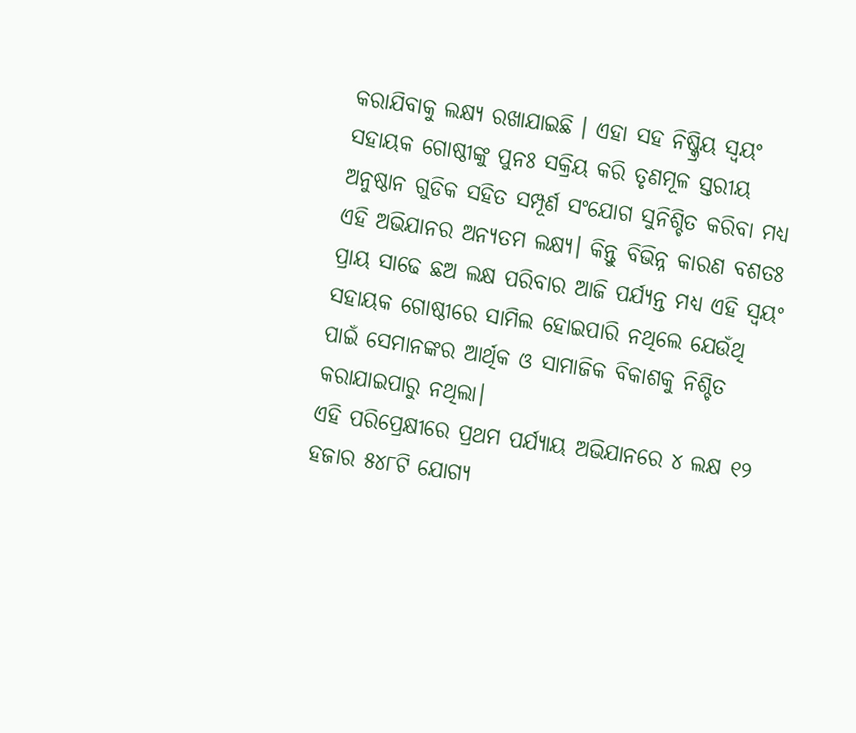କରାଯିବାକୁ ଲକ୍ଷ୍ୟ ରଖାଯାଇଛି । ଏହା ସହ ନିଷ୍କ୍ରିୟ ସ୍ଵୟଂ ସହାୟକ ଗୋଷ୍ଠୀଙ୍କୁ ପୁନଃ ସକ୍ରିୟ କରି ତୃଣମୂଳ ସ୍ତରୀୟ ଅନୁଷ୍ଠାନ ଗୁଡିକ ସହିତ ସମ୍ପୂର୍ଣ ସଂଯୋଗ ସୁନିଶ୍ଚିତ କରିବା ମଧ୍ୟ ଏହି ଅଭିଯାନର ଅନ୍ୟତମ ଲକ୍ଷ୍ୟ। କିନ୍ତୁ ବିଭିନ୍ନ କାରଣ ବଶତଃ ପ୍ରାୟ ସାଢେ ଛଅ ଲକ୍ଷ ପରିବାର ଆଜି ପର୍ଯ୍ୟନ୍ତ ମଧ୍ୟ ଏହି ସ୍ୱୟଂ ସହାୟକ ଗୋଷ୍ଠୀରେ ସାମିଲ ହୋଇପାରି ନଥିଲେ ଯେଉଁଥି ପାଇଁ ସେମାନଙ୍କର ଆର୍ଥିକ ଓ ସାମାଜିକ ବିକାଶକୁ ନିଶ୍ଚିତ କରାଯାଇପାରୁ ନଥିଲା।
ଏହି ପରିପ୍ରେକ୍ଷୀରେ ପ୍ରଥମ ପର୍ଯ୍ୟାୟ ଅଭିଯାନରେ ୪ ଲକ୍ଷ ୧୨ ହଜାର ୫୪୮ଟି ଯୋଗ୍ୟ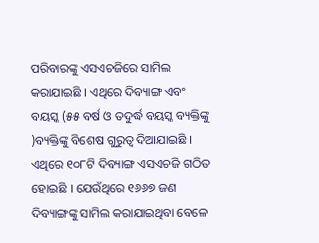ପରିବାରଙ୍କୁ ଏସଏଚଜିରେ ସାମିଲ କରାଯାଇଛି । ଏଥିରେ ଦିବ୍ୟାଙ୍ଗ ଏବଂ ବୟସ୍କ (୫୫ ବର୍ଷ ଓ ତଦୁର୍ଦ୍ଧ ବୟସ୍କ ବ୍ୟକ୍ତିଙ୍କୁ )ବ୍ୟକ୍ତିଙ୍କୁ ବିଶେଷ ଗୁରୁତ୍ଵ ଦିଆଯାଇଛି । ଏଥିରେ ୧୦୮ଟି ଦିବ୍ୟାଙ୍ଗ ଏସଏଚଜି ଗଠିତ ହୋଇଛି । ଯେଉଁଥିରେ ୧୬୬୭ ଜଣ ଦିବ୍ୟାଙ୍ଗଙ୍କୁ ସାମିଲ କରାଯାଇଥିବା ବେଳେ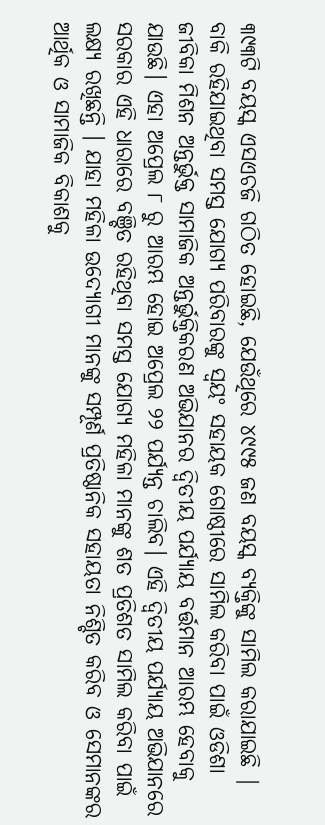୩୯୩ଟି ବୟସ୍କ ଏସଏଚଜି ଗଠିତ ହୋଇଛି, ଯେଉଁଥିରେ ୪୯୯୫ ଜଣ ବୟସ୍କ ବ୍ୟକ୍ତିଙ୍କୁ ସାମିଲ କରାଯାଇଛି |
ବାକି ରହିଯାଇଥିବା ସମସ୍ତ ଯୋଗ୍ୟ ପରିବାରଙ୍କୁ ସ୍ୱୟଂ ସହାୟକ ଗୋଷ୍ଠୀରେ ସାମିଲ କରିବା ପାଇଁ ଓଡିଶା ଜୀବିକା ମିଶନ ଅନ୍ତର୍ଭୁକ୍ତ ସାମାଜିକ ଅନ୍ତର୍ଭୁକ୍ତିକରଣ ଅଭିଯାନର ଦ୍ଵିତୀୟ ପର୍ଯ୍ୟାୟ ବର୍ତ୍ତମାନ ଆରମ୍ଭ ହେବାକୁ ଯାଉଛି। ଏହା ଅପ୍ରେଲ ୮ ରୁ ଆରମ୍ଭ ହୋଇ ଅପ୍ରେଲ ୨୨ ପର୍ଯ୍ୟନ୍ତ ଚାଲିବ। ଏହି ଦ୍ଵିତୀୟ ପର୍ଯ୍ୟାୟ ଅଭିଯାନରେ ସରକାର ଏହି ଧାରାରେ ବଞ୍ଚିତ ରହିଥିବା ସମସ୍ତ ଯୋଗ୍ୟ ମହିଳା ମାନଙ୍କୁ ଶତ ପ୍ରତିଶତ ସାମିଲ କରିବା ପାଇଁ ଲକ୍ଷ୍ୟ ରଖିଛନ୍ତି । ଯାହା ମହିଳା ଉଦ୍ୟୋଗୀ ମାନଙ୍କୁ ସମ୍ପୂର୍ଣ ପ୍ରତିଷ୍ଠାନିକ ସହାୟତା ନିଶ୍ଚିତ କରିବ ଓ ସେମାନଙ୍କର ଆର୍ଥିକ ଓ ସାମାଜିକ ବିକାଶକୁ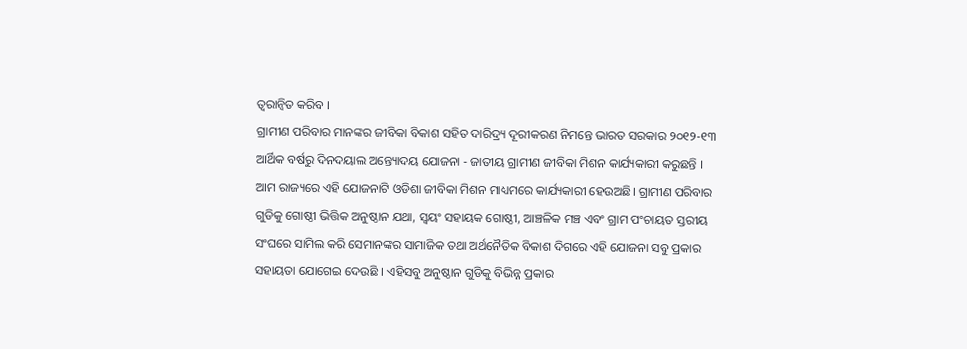ତ୍ଵରାନ୍ଵିତ କରିବ ।
ଗ୍ରାମୀଣ ପରିବାର ମାନଙ୍କର ଜୀବିକା ବିକାଶ ସହିତ ଦାରିଦ୍ର୍ୟ ଦୂରୀକରଣ ନିମନ୍ତେ ଭାରତ ସରକାର ୨୦୧୨-୧୩ ଆର୍ଥିକ ବର୍ଷରୁ ଦିନଦୟାଲ ଅନ୍ତ୍ୟୋଦୟ ଯୋଜନା - ଜାତୀୟ ଗ୍ରାମୀଣ ଜୀବିକା ମିଶନ କାର୍ଯ୍ୟକାରୀ କରୁଛନ୍ତି । ଆମ ରାଜ୍ୟରେ ଏହି ଯୋଜନାଟି ଓଡିଶା ଜୀବିକା ମିଶନ ମାଧ୍ୟମରେ କାର୍ଯ୍ୟକାରୀ ହେଉଅଛି। ଗ୍ରାମୀଣ ପରିବାର ଗୁଡିକୁ ଗୋଷ୍ଠୀ ଭିତ୍ତିକ ଅନୁଷ୍ଠାନ ଯଥା, ସ୍ୱୟଂ ସହାୟକ ଗୋଷ୍ଠୀ, ଆଞ୍ଚଳିକ ମଞ୍ଚ ଏବଂ ଗ୍ରାମ ପଂଚାୟତ ସ୍ତରୀୟ ସଂଘରେ ସାମିଲ କରି ସେମାନଙ୍କର ସାମାଜିକ ତଥା ଅର୍ଥନୈତିକ ବିକାଶ ଦିଗରେ ଏହି ଯୋଜନା ସବୁ ପ୍ରକାର ସହାୟତା ଯୋଗେଇ ଦେଉଛି । ଏହିସବୁ ଅନୁଷ୍ଠାନ ଗୁଡିକୁ ବିଭିନ୍ନ ପ୍ରକାର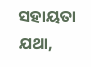ସହାୟତା ଯଥା,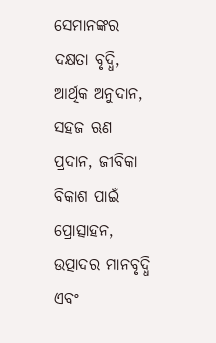ସେମାନଙ୍କର ଦକ୍ଷତା ବୃଦ୍ଧି, ଆର୍ଥିକ ଅନୁଦାନ, ସହଜ ଋଣ ପ୍ରଦାନ, ଜୀବିକା ବିକାଶ ପାଇଁ ପ୍ରୋତ୍ସାହନ, ଉତ୍ପାଦର ମାନବୃଦ୍ଧି ଏବଂ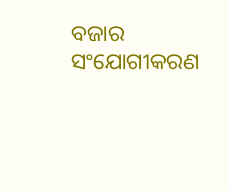ବଜାର ସଂଯୋଗୀକରଣ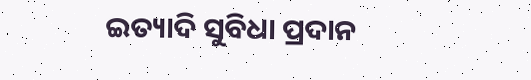ଇତ୍ୟାଦି ସୁବିଧା ପ୍ରଦାନ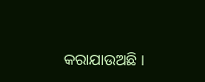କରାଯାଉଅଛି ।